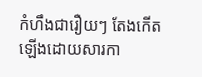កំហឹងជារឿយៗ តែងកើតឡើងដោយសារកា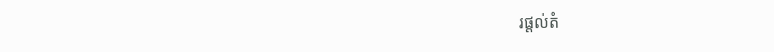រផ្តល់តំ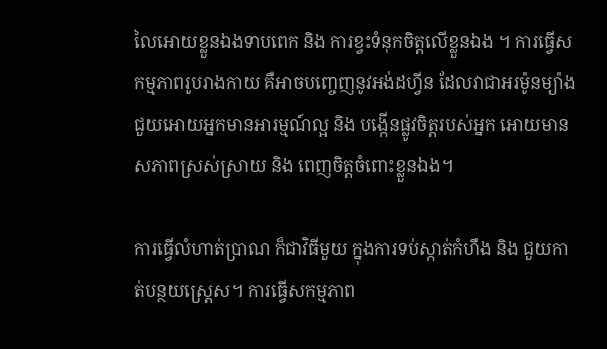លៃអោយខ្លួនឯងទាបពេក និង ការខ្វះទំនុកចិត្តលើខ្លួនឯង ។ ការធ្វើសកម្មភាពរូបរាងកាយ គឺអាចបញ្ចេញនូវអង់ដហ្វីន ដែលវាជាអរម៉ូនម្យ៉ាង ជួយអោយអ្នកមានអារម្មណ៍ល្អ និង បង្កើនផ្លូវចិត្តរបស់អ្នក អោយមានសភាពស្រស់ស្រាយ និង ពេញចិត្តចំពោះខ្លួនឯង។

ការធ្វើលំហាត់ប្រាណ ក៏ជាវិធីមួយ ក្នុងការទប់ស្កាត់កំហឹង និង ជួយកាត់បន្ថយស្ត្រេស។ ការធ្វើសកម្មភាព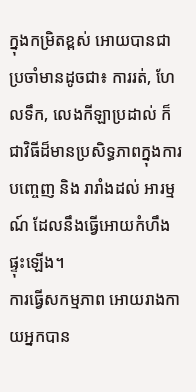ក្នុងកម្រិតខ្ពស់ អោយបានជា ប្រចាំមានដូចជា៖ ការរត់, ហែលទឹក, លេងកីឡាប្រដាល់ ក៏ជាវិធីដ៏មានប្រសិទ្ធភាពក្នុងការបញេ្ចញ និង រារាំងដល់ អារម្មណ៍ ដែលនឹងធ្វើអោយកំហឹងផ្ទុះឡើង។
ការធ្វើសកម្មភាព អោយរាងកាយអ្នកបាន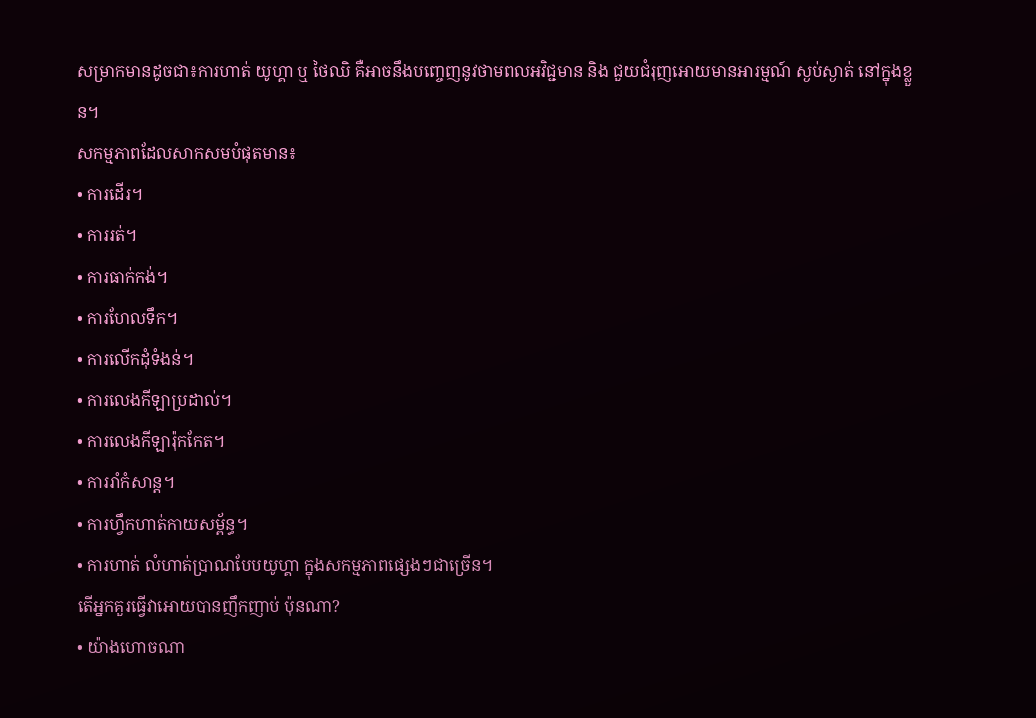សម្រាកមានដូចជា៖ការហាត់ យូហ្គា ឬ ថៃឈិ គឺអាចនឹងបញ្ចេញនូវថាមពលអវិជ្ជមាន និង ជួយជំរុញអោយមានអារម្មណ៍ ស្ងប់ស្ងាត់ នៅក្នុងខ្លួន។
សកម្មភាពដែលសាកសមបំផុតមាន៖
• ការដើរ។
• ការរត់។
• ការធាក់កង់។
• ការហែលទឹក។
• ការលើកដុំទំងន់។
• ការលេងកីឡាប្រដាល់។
• ការលេងកីឡារ៉ុកកែត។
• ការរាំកំសាន្ត។
• ការហ្វឹកហាត់កាយសម្ព័ន្ធ។
• ការហាត់ លំហាត់ប្រាណបែបយូហ្គា ក្នុងសកម្មភាពផ្សេងៗជាច្រើន។
តើអ្នកគួរធ្វើវាអោយបានញឹកញាប់ ប៉ុនណា?
• យ៉ាងហោចណា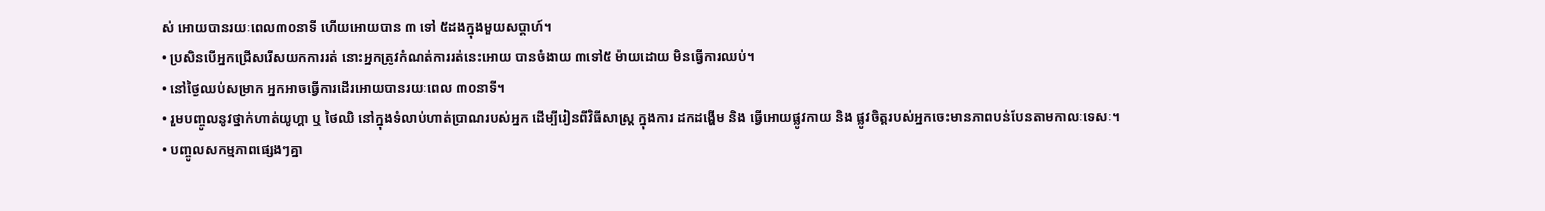ស់ អោយបានរយៈពេល៣០នាទី ហើយអោយបាន ៣ ទៅ ៥ដងក្នុងមួយសប្តាហ៍។
• ប្រសិនបើអ្នកជ្រើសរើសយកការរត់ នោះអ្នកត្រូវកំណត់ការរត់នេះអោយ បានចំងាយ ៣ទៅ៥ ម៉ាយដោយ មិនធ្វើការឈប់។
• នៅថ្ងៃឈប់សម្រាក អ្នកអាចធ្វើការដើរអោយបានរយៈពេល ៣០នាទី។
• រួមបញ្ចូលនូវថ្នាក់ហាត់យូហ្គា ឬ ថៃឈិ នៅក្នុងទំលាប់ហាត់ប្រាណរបស់អ្នក ដើម្បីរៀនពីវិធីសាស្ត្រ ក្នុងការ ដកដង្ហើម និង ធ្វើអោយផ្លូវកាយ និង ផ្លូវចិត្តរបស់អ្នកចេះមានភាពបន់បែនតាមកាលៈទេសៈ។
• បញ្ចូលសកម្មភាពផ្សេងៗគ្នា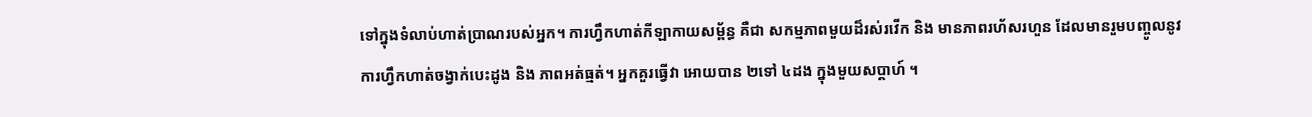ទៅក្នុងទំលាប់ហាត់ប្រាណរបស់អ្នក។ ការហ្វឹកហាត់កីឡាកាយសម្ព័ន្ធ គឺជា សកម្មភាពមួយដ៏រស់រវើក និង មានភាពរហ័សរហួន ដែលមានរួមបញ្ចូលនូវ ការហ្វឹកហាត់ចង្វាក់បេះដូង និង ភាពអត់ធ្មត់។ អ្នកគួរធ្វើវា អោយបាន ២ទៅ ៤ដង ក្នុងមួយសប្តាហ៍ ។